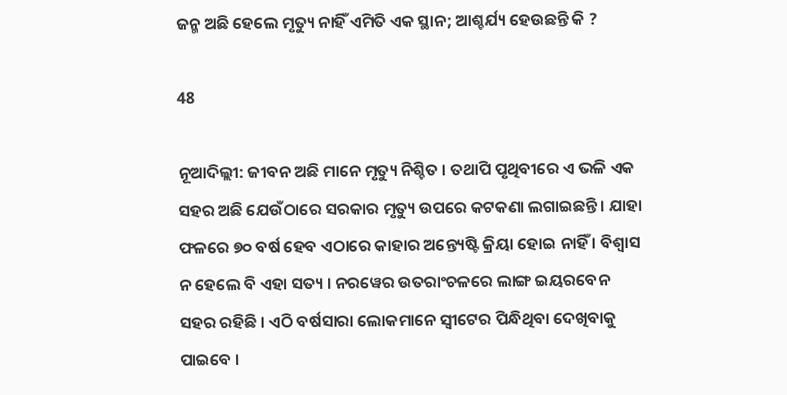ଜନ୍ମ ଅଛି ହେଲେ ମୃତ୍ୟୁ ନାହିଁ ଏମିତି ଏକ ସ୍ଥାନ; ଆଶ୍ଚର୍ଯ୍ୟ ହେଉଛନ୍ତି କି ?

48

ନୂଆଦିଲ୍ଲୀ: ଜୀବନ ଅଛି ମାନେ ମୃତ୍ୟୁ ନିଶ୍ଚିତ । ତଥାପି ପୃଥିବୀରେ ଏ ଭଳି ଏକ ସହର ଅଛି ଯେଉଁଠାରେ ସରକାର ମୃତ୍ୟୁ ଉପରେ କଟକଣା ଲଗାଇଛନ୍ତି । ଯାହା ଫଳରେ ୭୦ ବର୍ଷ ହେବ ଏଠାରେ କାହାର ଅନ୍ତ୍ୟେଷ୍ଟି କ୍ରିୟା ହୋଇ ନାହିଁ । ବିଶ୍ୱାସ ନ ହେଲେ ବି ଏହା ସତ୍ୟ । ନରୱେର ଉତରାଂଚଳରେ ଲାଙ୍ଗ ଇୟରବେନ ସହର ରହିଛି । ଏଠି ବର୍ଷସାରା ଲୋକମାନେ ସ୍ୱୀଟେର ପିନ୍ଧିଥିବା ଦେଖିବାକୁ ପାଇବେ ।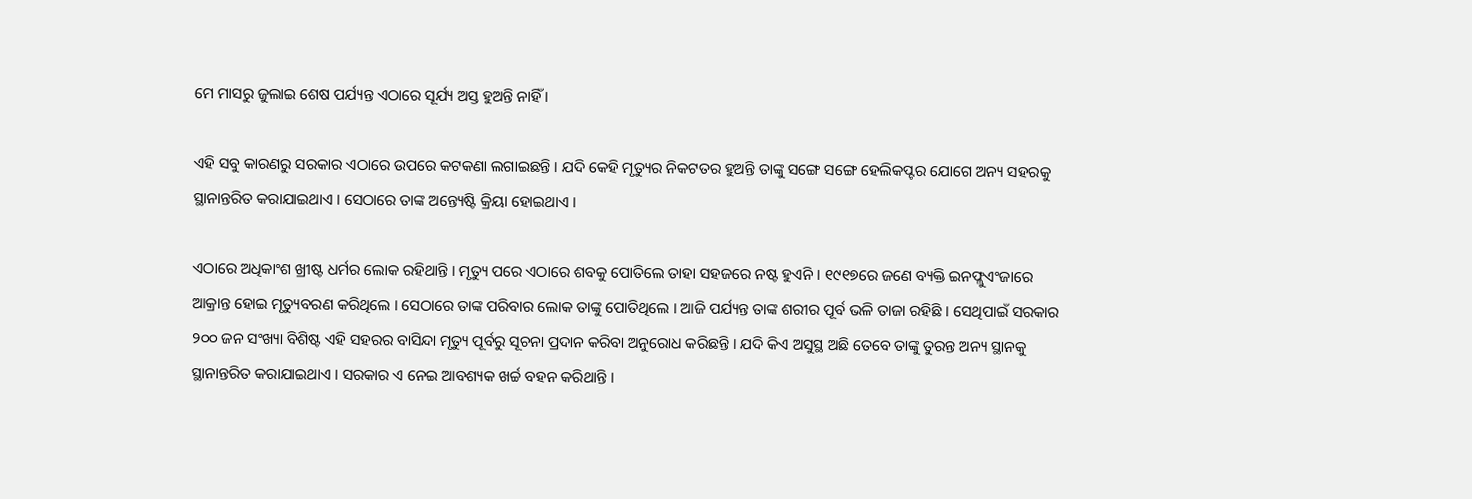ମେ ମାସରୁ ଜୁଲାଇ ଶେଷ ପର୍ଯ୍ୟନ୍ତ ଏଠାରେ ସୂର୍ଯ୍ୟ ଅସ୍ତ ହୁଅନ୍ତି ନାହିଁ ।

ଏହି ସବୁ କାରଣରୁ ସରକାର ଏଠାରେ ଉପରେ କଟକଣା ଲଗାଇଛନ୍ତି । ଯଦି କେହି ମୃତ୍ୟୁର ନିକଟତର ହୁଅନ୍ତି ତାଙ୍କୁ ସଙ୍ଗେ ସଙ୍ଗେ ହେଲିକପ୍ଟର ଯୋଗେ ଅନ୍ୟ ସହରକୁ ସ୍ଥାନାନ୍ତରିତ କରାଯାଇଥାଏ । ସେଠାରେ ତାଙ୍କ ଅନ୍ତ୍ୟେଷ୍ଟି କ୍ରିୟା ହୋଇଥାଏ ।

ଏଠାରେ ଅଧିକାଂଶ ଖ୍ରୀଷ୍ଟ ଧର୍ମର ଲୋକ ରହିଥାନ୍ତି । ମୃତ୍ୟୁ ପରେ ଏଠାରେ ଶବକୁ ପୋତିଲେ ତାହା ସହଜରେ ନଷ୍ଟ ହୁଏନି । ୧୯୧୭ରେ ଜଣେ ବ୍ୟକ୍ତି ଇନଫ୍ଲୁଏଂଜାରେ ଆକ୍ରାନ୍ତ ହୋଇ ମୃତ୍ୟୁବରଣ କରିଥିଲେ । ସେଠାରେ ତାଙ୍କ ପରିବାର ଲୋକ ତାଙ୍କୁ ପୋତିଥିଲେ । ଆଜି ପର୍ଯ୍ୟନ୍ତ ତାଙ୍କ ଶରୀର ପୂର୍ବ ଭଳି ତାଜା ରହିଛି । ସେଥିପାଇଁ ସରକାର ୨୦୦ ଜନ ସଂଖ୍ୟା ବିଶିଷ୍ଟ ଏହି ସହରର ବାସିନ୍ଦା ମୃତ୍ୟୁ ପୂର୍ବରୁ ସୂଚନା ପ୍ରଦାନ କରିବା ଅନୁରୋଧ କରିଛନ୍ତି । ଯଦି କିଏ ଅସୁସ୍ଥ ଅଛି ତେବେ ତାଙ୍କୁ ତୁରନ୍ତ ଅନ୍ୟ ସ୍ଥାନକୁ ସ୍ଥାନାନ୍ତରିତ କରାଯାଇଥାଏ । ସରକାର ଏ ନେଇ ଆବଶ୍ୟକ ଖର୍ଚ୍ଚ ବହନ କରିଥାନ୍ତି ।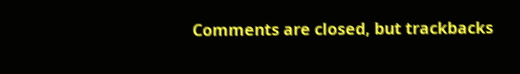Comments are closed, but trackbacks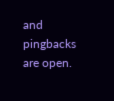and pingbacks are open.